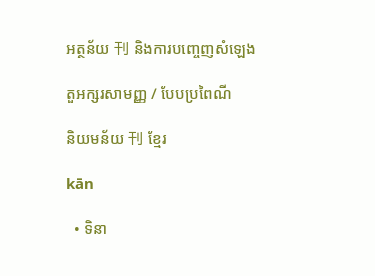អត្ថន័យ 刊 និងការបញ្ចេញសំឡេង

តួអក្សរសាមញ្ញ / បែបប្រពៃណី

និយមន័យ 刊 ខ្មែរ

kān

  • ទិនា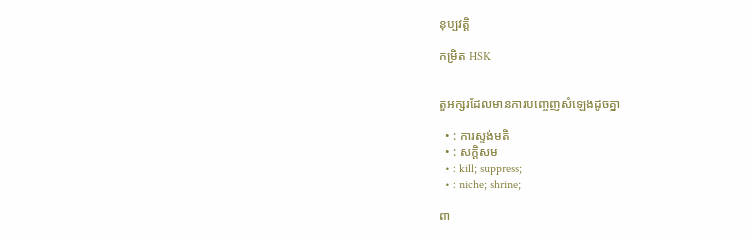នុប្បវត្តិ

កម្រិត HSK


តួអក្សរដែលមានការបញ្ចេញសំឡេងដូចគ្នា

  • : ការស្ទង់មតិ
  • : សក្ដិសម
  • : kill; suppress;
  • : niche; shrine;

ពា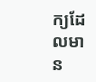ក្យដែលមាន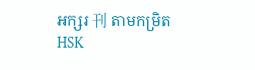អក្សរ 刊 តាមកម្រិត HSK